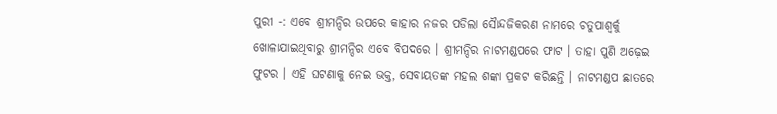ପୁରୀ -: ଏବେ ଶ୍ରୀମନ୍ଦିର ଉପରେ କାହାର ନଜର ପଡିଲା ସୈାନ୍ଦଜିକରଣ ନାମରେ ଚତୁପାଶ୍ୱର୍କୁ ଖୋଳାଯାଇଥିବାରୁ ଶ୍ରୀମନ୍ଦିର ଏବେ ବିପଦରେ । ଶ୍ରୀମନ୍ଦିର ନାଟମଣ୍ଡପରେ ଫାଟ । ତାହା ପୁଣି ଅଢ଼େଇ ଫୁଟର । ଏହି ଘଟଣାକୁ ନେଇ ଭକ୍ତ, ସେବାୟତଙ୍କ ମହଲ ଶଙ୍କା ପ୍ରକଟ କରିଛନ୍ତି । ନାଟମଣ୍ଡପ ଛାତରେ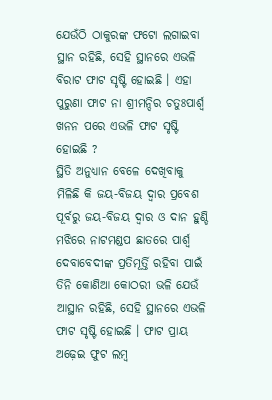ଯେଉଁଠି ଠାକୁରଙ୍କ ଫଟୋ ଲଗାଇବା ସ୍ଥାନ ରହିଛି, ସେହି ସ୍ଥାନରେ ଏଭଳି ବିରାଟ ଫାଟ ସୃଷ୍ଟି ହୋଇଛି । ଏହା ପୁରୁଣା ଫାଟ ନା ଶ୍ରୀମନ୍ଦିର ଚତୁଃପାର୍ଶ୍ୱ ଖନନ ପରେ ଏଭଳି ଫାଟ ସୃଷ୍ଟି ହୋଇଛି ?
ସ୍ଥିତି ଅନୁଧ୍ୟାନ ବେଳେ ଦେଖିବାକୁ ମିଳିଛି କି ଜୟ-ବିଜୟ ଦ୍ୱାର ପ୍ରବେଶ ପୂର୍ବରୁ ଜୟ-ବିଜୟ ଦ୍ୱାର ଓ ଦାନ ହୁଣ୍ଡି ମଝିରେ ନାଟମଣ୍ଡପ ଛାତରେ ପାର୍ଶ୍ୱ ଦେବାବେଦୀଙ୍କ ପ୍ରତିମୂର୍ତ୍ତି ରହିବା ପାଇଁ ତିନି କୋଣିଆ କୋଠରୀ ଭଳି ଯେଉଁ ଆସ୍ଥାନ ରହିଛି, ସେହି ସ୍ଥାନରେ ଏଭଳି ଫାଟ ସୃଷ୍ଟି ହୋଇଛି । ଫାଟ ପ୍ରାୟ ଅଢ଼େଇ ଫୁଟ ଲମ୍ବ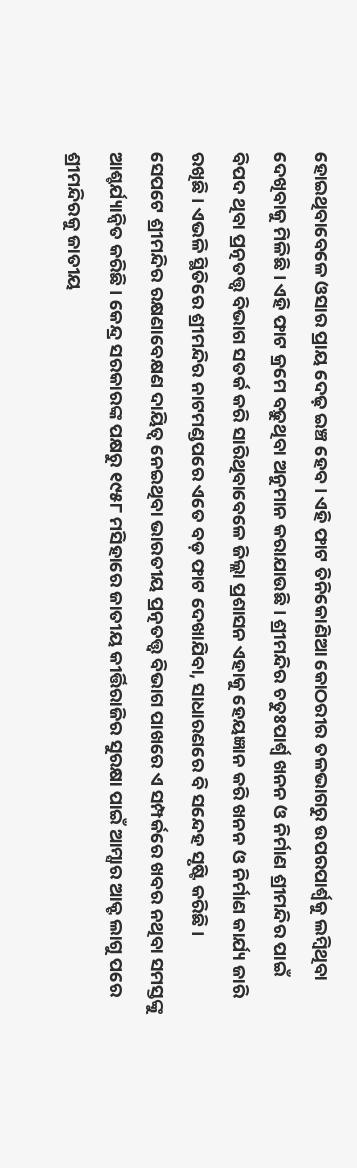ହୋଇଥିବାବେଳେ ଓସାର ପ୍ରାୟ ଦେଢ଼ ଇଞ୍ଚ ହେବ । ଏହି ଫାଟ ତିନିକୋଣିଆ କୋଠରୀର ତଳଭାଗରୁ ଉପରପାର୍ଶ୍ୱକୁ ଲମ୍ବିଥିବା ଦେଖିବାକୁ ମିଳିଛି । ଏହି ଫାଟ କ୍ରମେ ବଢ଼ୁଥିବା ଅନୁମାନ କରାଯାଉଛି । ଶ୍ରୀମନ୍ଦିର ଚତୁଃପାର୍ଶ୍ୱ ଖନନ ଓ ନିର୍ମାଣ ଶ୍ରୀମନ୍ଦିର ପାଇଁ ବିପଦ ଥିବା ପ୍ରତ୍ନତତ୍ତ୍ୱ ବିଭାଗ ସତର୍କ କରି ସାରିଥିବାବେଳେ ଜିଲ୍ଲା ପ୍ରଶାସନ ଏହାକୁ ହେୟଜ୍ଞାନ କରି ଖନନ ଓ ନିର୍ମାଣ କାର୍ଯ୍ୟ ଜାରି ରଖିଛି । ଏଭଳି ସ୍ଥିତିରେ ଶ୍ରୀମନ୍ଦିର ନାଟମଣ୍ଡପରେ ଏତେ ବଡ଼ ଫାଟ ଦେଖାଯିବା, ସାଧାରଣରେ ବି ସନ୍ଦେହ ସୃଷ୍ଟି କରିଛି ।
ସେପଟେ ଶ୍ରୀମନ୍ଦିର ରକ୍ଷଣାବେକ୍ଷଣ ଦାୟିତ୍ୱ ନେଇଥିବା ଭାରତୀୟ ପ୍ରତ୍ନତତ୍ତ୍ୱ ବିଭାଗ ପାଖରେ ଏ ସମ୍ପର୍କରେ ଖବର ନଥିବା ସମସ୍ତଙ୍କୁ ଆଶ୍ଚର୍ଯ୍ୟାନ୍ୱିତ କରିଛି । କେନ୍ଦ୍ର ସରକାରଙ୍କ ପକ୍ଷରୁ ୧୯୫୮ ମସିହାରେ ଜାତୀୟ କୀର୍ତ୍ତିରାଜିର ସୁରକ୍ଷା ପାଇଁ ଆମ୍ସାର ଆକ୍ଟ ଲାଗୁ ପରେ ଶ୍ରୀମନ୍ଦିରକୁ ଜାତୀୟ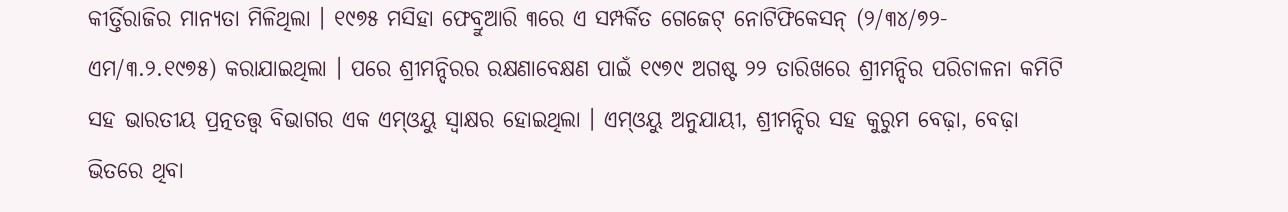କୀର୍ତ୍ତିରାଜିର ମାନ୍ୟତା ମିଳିଥିଲା । ୧୯୭୫ ମସିହା ଫେବ୍ରୁଆରି ୩ରେ ଏ ସମ୍ପର୍କିତ ଗେଜେଟ୍ ନୋଟିଫିକେସନ୍ (୨/୩୪/୭୨-ଏମ/୩.୨.୧୯୭୫) କରାଯାଇଥିଲା । ପରେ ଶ୍ରୀମନ୍ଦିରର ରକ୍ଷଣାବେକ୍ଷଣ ପାଇଁ ୧୯୭୯ ଅଗଷ୍ଟ ୨୨ ତାରିଖରେ ଶ୍ରୀମନ୍ଦିର ପରିଚାଳନା କମିଟି ସହ ଭାରତୀୟ ପ୍ରତ୍ନତତ୍ତ୍ୱ ବିଭାଗର ଏକ ଏମ୍ଓୟୁ ସ୍ୱାକ୍ଷର ହୋଇଥିଲା । ଏମ୍ଓୟୁ ଅନୁଯାୟୀ, ଶ୍ରୀମନ୍ଦିର ସହ କୁରୁମ ବେଢ଼ା, ବେଢ଼ା ଭିତରେ ଥିବା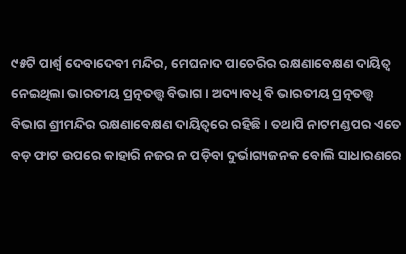୯୫ଟି ପାର୍ଶ୍ୱ ଦେବାଦେବୀ ମନ୍ଦିର, ମେଘନାଦ ପାଚେରିର ରକ୍ଷଣାବେକ୍ଷଣ ଦାୟିତ୍ୱ ନେଇଥିଲା ଭାରତୀୟ ପ୍ରତ୍ନତତ୍ତ୍ୱ ବିଭାଗ । ଅଦ୍ୟାବଧି ବି ଭାରତୀୟ ପ୍ରତ୍ନତତ୍ତ୍ୱ ବିଭାଗ ଶ୍ରୀମନ୍ଦିର ରକ୍ଷଣାବେକ୍ଷଣ ଦାୟିତ୍ୱରେ ରହିଛି । ତଥାପି ନାଟମଣ୍ଡପର ଏତେ ବଡ଼ ଫାଟ ଉପରେ କାହାରି ନଜର ନ ପଡ଼ିବା ଦୁର୍ଭାଗ୍ୟଜନକ ବୋଲି ସାଧାରଣରେ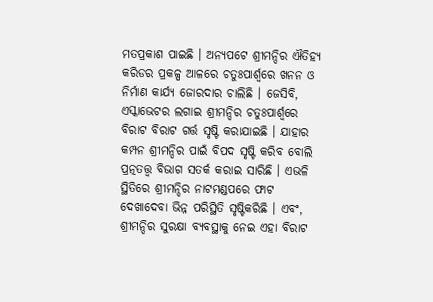ମତପ୍ରକାଶ ପାଇଛି । ଅନ୍ୟପଟେ ଶ୍ରୀମନ୍ଦିର ଐତିହ୍ୟ କରିଡର ପ୍ରକଳ୍ପ ଆଳରେ ଚତୁଃପାର୍ଶ୍ୱରେ ଖନନ ଓ ନିର୍ମାଣ କାର୍ଯ୍ୟ ଜୋରଦାର ଚାଲିଛି । ଜେସିବି, ଏସ୍କାଭେଟର ଲଗାଇ ଶ୍ରୀମନ୍ଦିର ଚତୁଃପାର୍ଶ୍ୱରେ ବିରାଟ ବିରାଟ ଗର୍ତ୍ତ ସୃଷ୍ଟି କରାଯାଇଛି । ଯାହାର କମ୍ପନ ଶ୍ରୀମନ୍ଦିର ପାଇଁ ବିପଦ ସୃଷ୍ଟି କରିବ ବୋଲି ପ୍ରତ୍ନତତ୍ତ୍ୱ ବିଭାଗ ସତର୍କ କରାଇ ସାରିଛି । ଏଭଳି ସ୍ଥିତିରେ ଶ୍ରୀମନ୍ଦିର ନାଟମଣ୍ଡପରେ ଫାଟ ଦେଖାଦେବା ଭିନ୍ନ ପରିସ୍ଥିତି ସୃଷ୍ଟିକରିଛି । ଏବଂ, ଶ୍ରୀମନ୍ଦିର ସୁରକ୍ଷା ବ୍ୟବସ୍ଥାକୁ ନେଇ ଏହା ବିରାଟ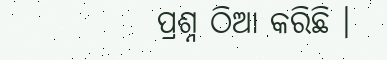ପ୍ରଶ୍ନ ଠିଆ କରିଛି ।